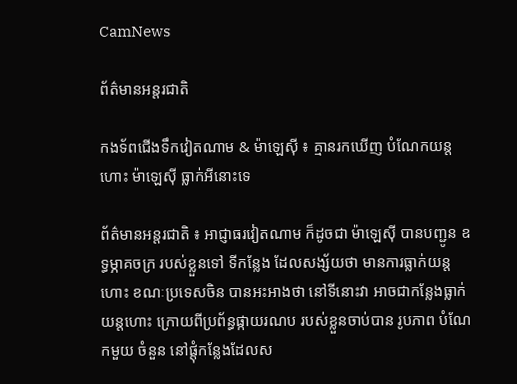CamNews

ព័ត៌មានអន្តរជាតិ

កងទ័ពជើងទឹកវៀតណាម & ម៉ាឡេស៊ី ៖ គ្មានរកឃើញ បំណែកយន្តហោះ ម៉ាឡេស៊ី ធ្លាក់អីនោះទេ

ព័ត៌មានអន្តរជាតិ ៖ អាជ្ញាធរវៀតណាម ក៏ដូចជា ម៉ាឡេស៊ី បានបញ្ជូន ឧទ្ធម្ភាគចក្រ របស់ខ្លួនទៅ ទីកន្លែង ដែលសង្ស័យថា មានការធ្លាក់យន្តហោះ ខណៈប្រទេសចិន បានអះអាងថា នៅទីនោះវា អាចជាកន្លែងធ្លាក់យន្តហោះ ក្រោយពីប្រព័ន្ធផ្កាយរណប របស់ខ្លួនចាប់បាន រូបភាព បំណែកមួយ ចំនួន នៅផ្តុំកន្លែងដែលស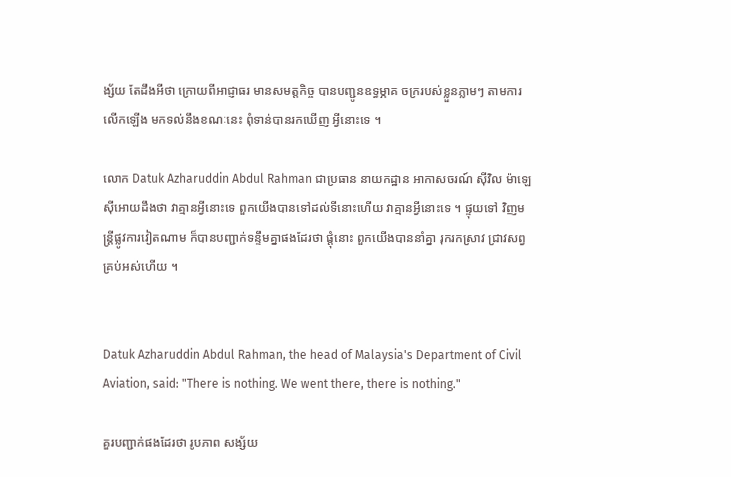ង្ស័យ តែដឹងអីថា ក្រោយពីអាជ្ញាធរ មានសមត្តកិច្ច បានបញ្ជូនឧទ្ធម្ភាគ ចក្ររបស់ខ្លួនភ្លាមៗ តាមការលើកឡើង មកទល់នឹងខណៈនេះ ពុំទាន់បានរកឃើញ អ្វីនោះទេ ។

លោក Datuk Azharuddin Abdul Rahman ជាប្រធាន នាយកដ្ឋាន អាកាសចរណ៍ ស៊ីវិល ម៉ាឡេ ស៊ីអោយដឹងថា វាគ្មានអ្វីនោះទេ ពួកយើងបានទៅដល់ទីនោះហើយ វាគ្មានអ្វីនោះទេ ។ ផ្ទុយទៅ វិញមន្រ្តីផ្លូវការវៀតណាម ក៏បានបញ្ជាក់ទន្ទឹមគ្នាផងដែរថា ផ្តុំនោះ ពួកយើងបាននាំគ្នា រុករកស្រាវ ជ្រាវសព្វគ្រប់អស់ហើយ ។


Datuk Azharuddin Abdul Rahman, the head of Malaysia's Department of Civil Aviation, said: "There is nothing. We went there, there is nothing."

គួរបញ្ជាក់ផងដែរថា រូបភាព សង្ស័យ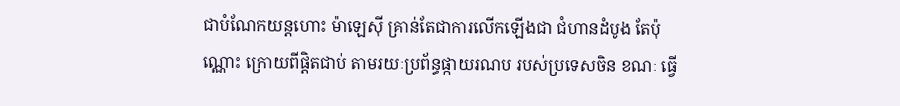ជាបំណែកយន្តហោះ ម៉ាឡេស៊ី គ្រាន់តែជាការលើកឡើងជា ជំហានដំបូង តែប៉ុណ្ណោះ ក្រោយពីផ្តិតជាប់ តាមរយៈប្រព័ន្ធផ្កាយរណប របស់ប្រទេសចិន ខណៈ ធ្វើ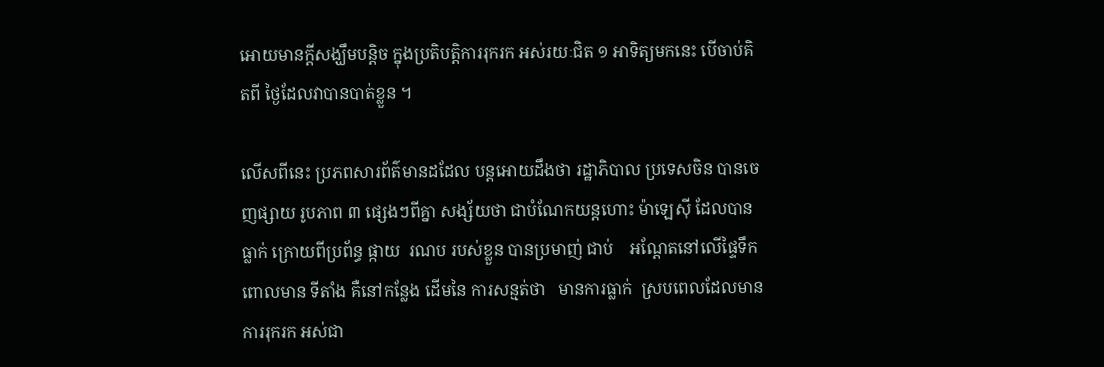អោយមានក្តីសង្ឃឹមបន្តិច ក្នុងប្រតិបត្តិការរុករក អស់រយៈជិត ១ អាទិត្យមកនេះ បើចាប់គិតពី ថ្ងៃដែលវាបានបាត់ខ្លួន ។

លើសពីនេះ ប្រភពសារព័ត៌មានដដែល បន្តអោយដឹងថា រដ្ឋាភិបាល ប្រទេសចិន បានចេញផ្សាយ រូបភាព ៣ ផ្សេងៗពីគ្នា សង្ស័យថា ជាបំណែកយន្តហោះ ម៉ាឡេស៊ី ដែលបានធ្លាក់ ក្រោយពីប្រព័ន្ធ ផ្កាយ  រណប របស់ខ្លួន បានប្រមាញ់ ជាប់    អណ្តែតនៅលើផ្ទៃទឹក ពោលមាន ទីតាំង គឺនៅកន្លែង ដើមនៃ ការសន្មត់ថា   មានការធ្លាក់  ស្របពេលដែលមានការរុករក អស់ជា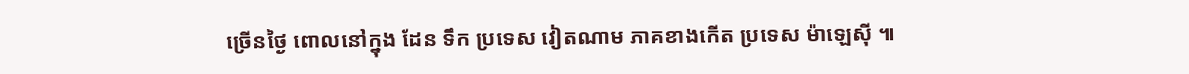ច្រើនថ្ងៃ ពោលនៅក្នុង ដែន ទឹក ប្រទេស វៀតណាម ភាគខាងកើត ប្រទេស ម៉ាឡេស៊ី ៕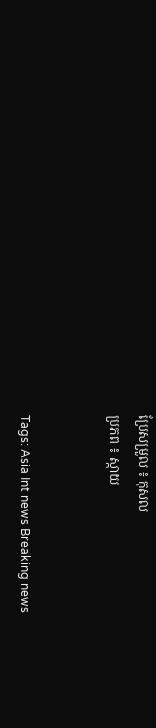ប្រែសម្រួល ៖ កុសល
ប្រភព ៖ ស្កាយ


Tags: Asia Int news Breaking news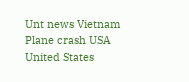Unt news Vietnam Plane crash USA United States